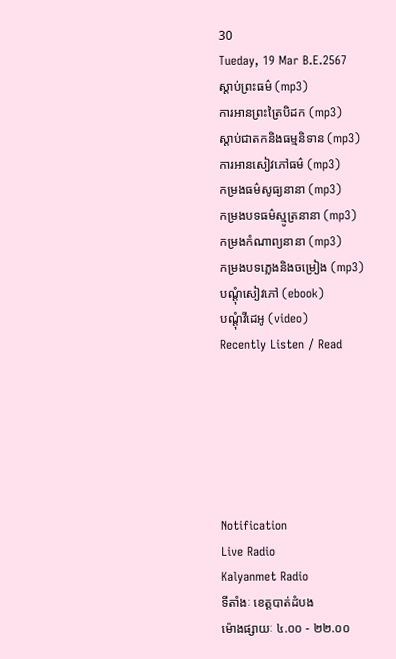30
Tueday, 19 Mar B.E.2567
ស្តាប់ព្រះធម៌ (mp3)
ការអានព្រះត្រៃបិដក (mp3)
ស្តាប់ជាតកនិងធម្មនិទាន (mp3)
ការអានសៀវភៅធម៌ (mp3)
កម្រងធម៌សូធ្យនានា (mp3)
កម្រងបទធម៌ស្មូត្រនានា (mp3)
កម្រងកំណាព្យនានា (mp3)
កម្រងបទភ្លេងនិងចម្រៀង (mp3)
បណ្តុំសៀវភៅ (ebook)
បណ្តុំវីដេអូ (video)
Recently Listen / Read






Notification
Live Radio
Kalyanmet Radio
ទីតាំងៈ ខេត្តបាត់ដំបង
ម៉ោងផ្សាយៈ ៤.០០ - ២២.០០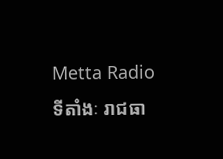Metta Radio
ទីតាំងៈ រាជធា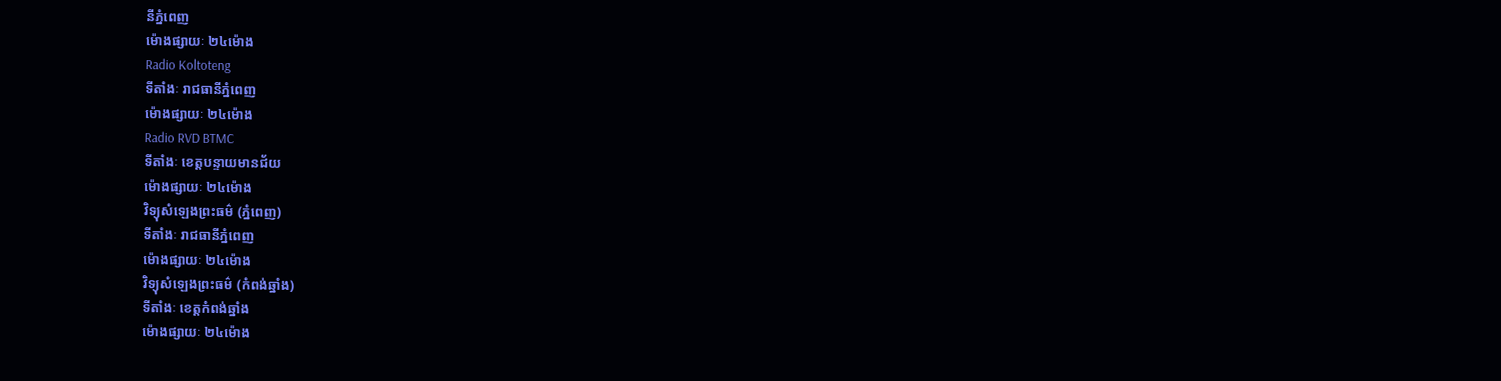នីភ្នំពេញ
ម៉ោងផ្សាយៈ ២៤ម៉ោង
Radio Koltoteng
ទីតាំងៈ រាជធានីភ្នំពេញ
ម៉ោងផ្សាយៈ ២៤ម៉ោង
Radio RVD BTMC
ទីតាំងៈ ខេត្តបន្ទាយមានជ័យ
ម៉ោងផ្សាយៈ ២៤ម៉ោង
វិទ្យុសំឡេងព្រះធម៌ (ភ្នំពេញ)
ទីតាំងៈ រាជធានីភ្នំពេញ
ម៉ោងផ្សាយៈ ២៤ម៉ោង
វិទ្យុសំឡេងព្រះធម៌ (កំពង់ឆ្នាំង)
ទីតាំងៈ ខេត្តកំពង់ឆ្នាំង
ម៉ោងផ្សាយៈ ២៤ម៉ោង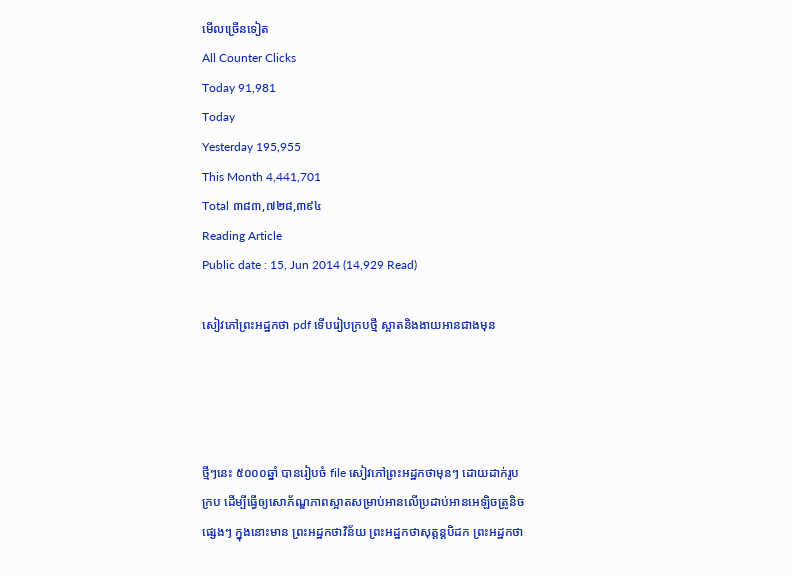មើលច្រើនទៀត
All Counter Clicks
Today 91,981
Today
Yesterday 195,955
This Month 4,441,701
Total ៣៨៣,៧២៨,៣៩៤
Reading Article
Public date : 15, Jun 2014 (14,929 Read)

សៀវភៅព្រះអដ្ឋកថា pdf ទើបរៀបក្របថ្មី ស្អាតនិងងាយអានជាងមុន




ថ្មីៗនេះ ៥០០០ឆ្នាំ បានរៀបចំ file សៀវភៅព្រះអដ្ឋកថាមុនៗ ដោយដាក់រូបក្រប ដើម្បីធ្វើឲ្យសោភ័ណ្ឌភាពស្អាតសម្រាប់អានលើប្រដាប់អានអេឡិចត្រូនិចផ្សេងៗ ក្នុងនោះមាន ព្រះអដ្ឋកថាវិន័យ ព្រះអដ្ឋកថាសុត្តន្តបិដក ព្រះអដ្ឋកថា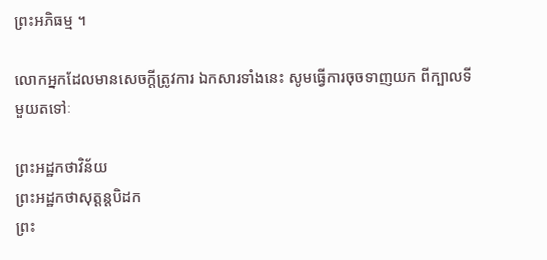ព្រះអភិធម្ម ។

លោកអ្នកដែលមានសេចក្តីត្រូវការ ឯកសារទាំងនេះ សូមធ្វើការចុចទាញយក ពីក្បាលទីមួយតទៅៈ

ព្រះអដ្ឋកថាវិន័យ
ព្រះអដ្ឋកថាសុត្តន្តបិដក
ព្រះ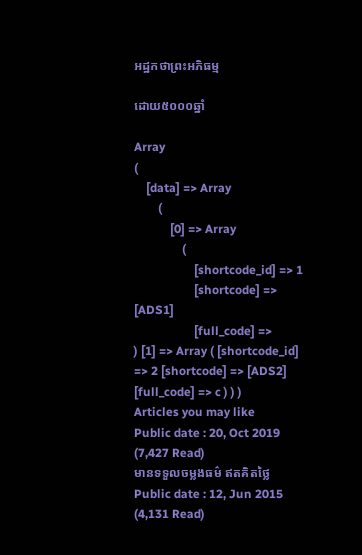អដ្ឋកថាព្រះអភិធម្ម

ដោយ៥០០០ឆ្នាំ

Array
(
    [data] => Array
        (
            [0] => Array
                (
                    [shortcode_id] => 1
                    [shortcode] => [ADS1]
                    [full_code] =>
) [1] => Array ( [shortcode_id] => 2 [shortcode] => [ADS2] [full_code] => c ) ) )
Articles you may like
Public date : 20, Oct 2019 (7,427 Read)
មានទទួលចម្លងធម៌ ឥតគិតថ្លៃ
Public date : 12, Jun 2015 (4,131 Read)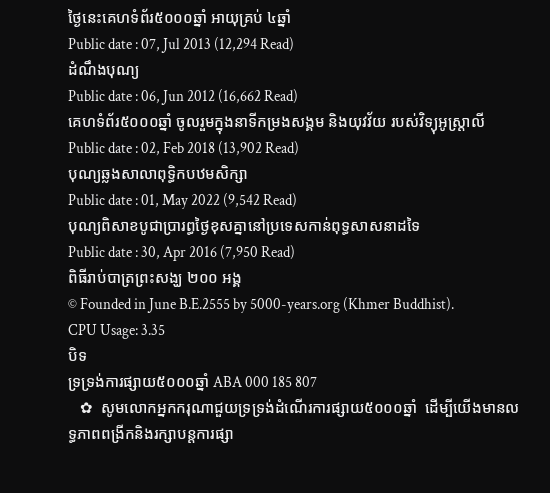ថ្ងៃនេះគេហទំព័រ៥០០០ឆ្នាំ អាយុគ្រប់ ៤ឆ្នាំ
Public date : 07, Jul 2013 (12,294 Read)
ដំណឹងបុណ្យ
Public date : 06, Jun 2012 (16,662 Read)
គេហទំព័រ៥០០០ឆ្នាំ ចូលរួមក្នុងនាទីកម្រងសង្គម និងយុវវ័យ របស់វិទ្យុអូស្ត្រាលី
Public date : 02, Feb 2018 (13,902 Read)
បុណ្យឆ្លងសាលាពុទ្ធិកបឋមសិក្សា
Public date : 01, May 2022 (9,542 Read)
បុណ្យពិសាខបូជាប្រារព្ធថ្ងៃខុសគ្នានៅប្រទេសកាន់ពុទ្ធសាសនាដទៃ
Public date : 30, Apr 2016 (7,950 Read)
ពិធីរាប់បាត្រព្រះសង្ឃ ២០០ អង្គ
© Founded in June B.E.2555 by 5000-years.org (Khmer Buddhist).
CPU Usage: 3.35
បិទ
ទ្រទ្រង់ការផ្សាយ៥០០០ឆ្នាំ ABA 000 185 807
   ✿  សូមលោកអ្នកករុណាជួយទ្រទ្រង់ដំណើរការផ្សាយ៥០០០ឆ្នាំ  ដើម្បីយើងមានលទ្ធភាពពង្រីកនិងរក្សាបន្តការផ្សា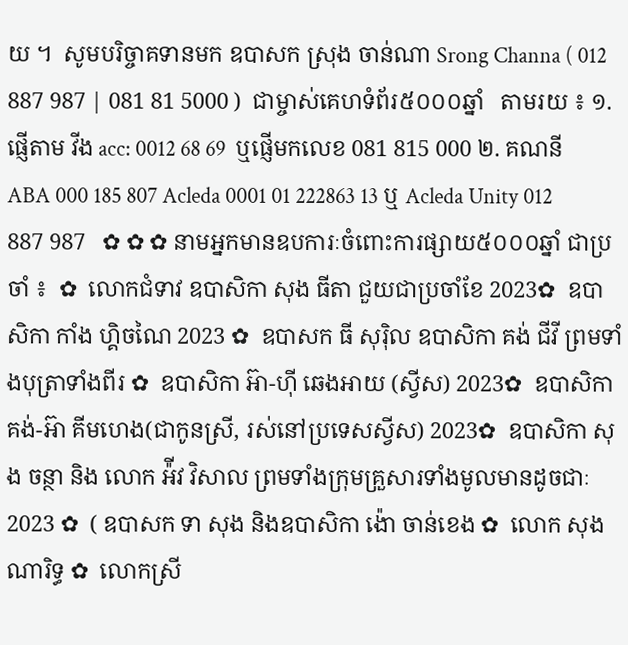យ ។  សូមបរិច្ចាគទានមក ឧបាសក ស្រុង ចាន់ណា Srong Channa ( 012 887 987 | 081 81 5000 )  ជាម្ចាស់គេហទំព័រ៥០០០ឆ្នាំ   តាមរយ ៖ ១. ផ្ញើតាម វីង acc: 0012 68 69  ឬផ្ញើមកលេខ 081 815 000 ២. គណនី ABA 000 185 807 Acleda 0001 01 222863 13 ឬ Acleda Unity 012 887 987   ✿ ✿ ✿ នាមអ្នកមានឧបការៈចំពោះការផ្សាយ៥០០០ឆ្នាំ ជាប្រចាំ ៖  ✿  លោកជំទាវ ឧបាសិកា សុង ធីតា ជួយជាប្រចាំខែ 2023✿  ឧបាសិកា កាំង ហ្គិចណៃ 2023 ✿  ឧបាសក ធី សុរ៉ិល ឧបាសិកា គង់ ជីវី ព្រមទាំងបុត្រាទាំងពីរ ✿  ឧបាសិកា អ៊ា-ហុី ឆេងអាយ (ស្វីស) 2023✿  ឧបាសិកា គង់-អ៊ា គីមហេង(ជាកូនស្រី, រស់នៅប្រទេសស្វីស) 2023✿  ឧបាសិកា សុង ចន្ថា និង លោក អ៉ីវ វិសាល ព្រមទាំងក្រុមគ្រួសារទាំងមូលមានដូចជាៈ 2023 ✿  ( ឧបាសក ទា សុង និងឧបាសិកា ង៉ោ ចាន់ខេង ✿  លោក សុង ណារិទ្ធ ✿  លោកស្រី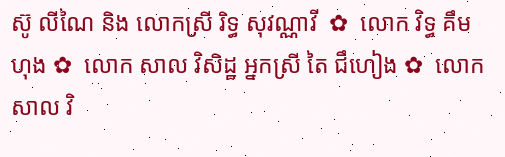ស៊ូ លីណៃ និង លោកស្រី រិទ្ធ សុវណ្ណាវី  ✿  លោក វិទ្ធ គឹមហុង ✿  លោក សាល វិសិដ្ឋ អ្នកស្រី តៃ ជឹហៀង ✿  លោក សាល វិ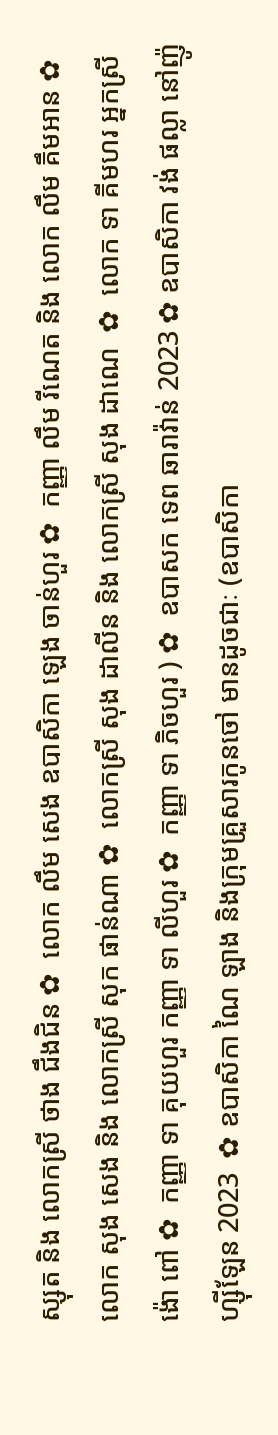ស្សុត និង លោកស្រី ថាង ជឹងជិន ✿  លោក លឹម សេង ឧបាសិកា ឡេង ចាន់ហួរ ✿  កញ្ញា លឹម រីណេត និង លោក លឹម គឹមអាន ✿  លោក សុង សេង និង លោកស្រី សុក ផាន់ណា ✿  លោកស្រី សុង ដាលីន និង លោកស្រី សុង ដាណេ  ✿  លោក ទា គីមហរ អ្នកស្រី ង៉ោ ពៅ ✿  កញ្ញា ទា គុយហួរ កញ្ញា ទា លីហួរ ✿  កញ្ញា ទា ភិចហួរ ) ✿  ឧបាសក ទេព ឆារាវ៉ាន់ 2023 ✿ ឧបាសិកា វង់ ផល្លា នៅញ៉ូហ្ស៊ីឡែន 2023  ✿ ឧបាសិកា ណៃ ឡាង និងក្រុមគ្រួសារកូនចៅ មានដូចជាៈ (ឧបាសិកា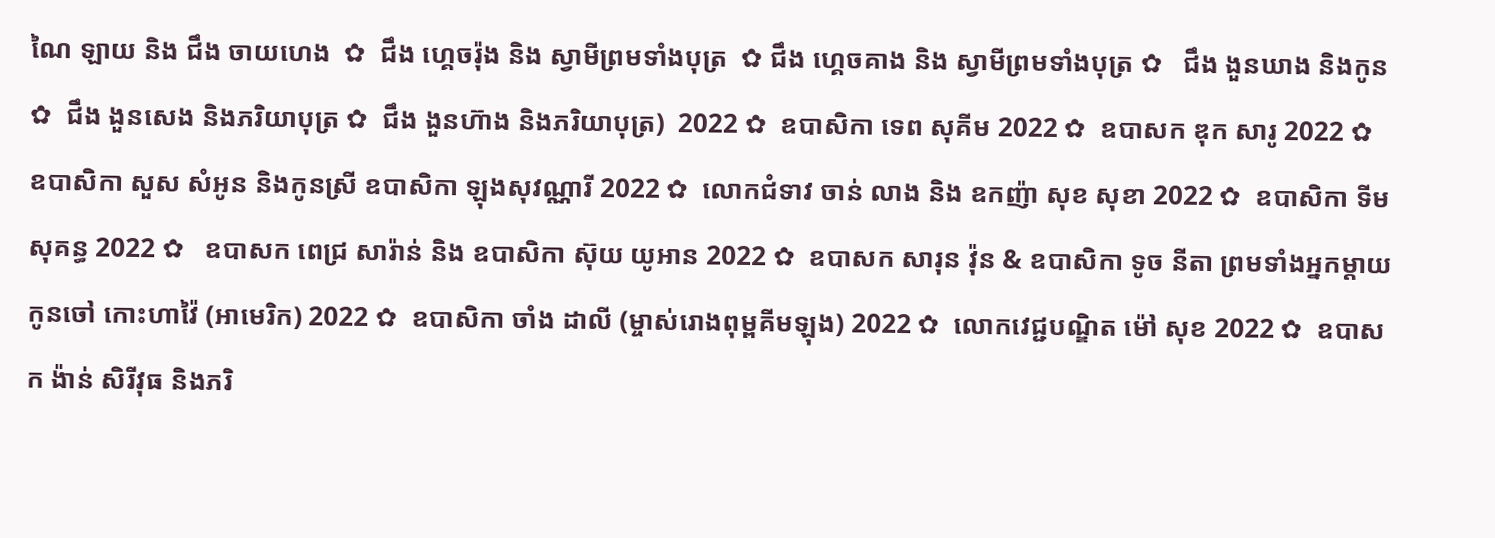ណៃ ឡាយ និង ជឹង ចាយហេង  ✿  ជឹង ហ្គេចរ៉ុង និង ស្វាមីព្រមទាំងបុត្រ  ✿ ជឹង ហ្គេចគាង និង ស្វាមីព្រមទាំងបុត្រ ✿   ជឹង ងួនឃាង និងកូន  ✿  ជឹង ងួនសេង និងភរិយាបុត្រ ✿  ជឹង ងួនហ៊ាង និងភរិយាបុត្រ)  2022 ✿  ឧបាសិកា ទេព សុគីម 2022 ✿  ឧបាសក ឌុក សារូ 2022 ✿  ឧបាសិកា សួស សំអូន និងកូនស្រី ឧបាសិកា ឡុងសុវណ្ណារី 2022 ✿  លោកជំទាវ ចាន់ លាង និង ឧកញ៉ា សុខ សុខា 2022 ✿  ឧបាសិកា ទីម សុគន្ធ 2022 ✿   ឧបាសក ពេជ្រ សារ៉ាន់ និង ឧបាសិកា ស៊ុយ យូអាន 2022 ✿  ឧបាសក សារុន វ៉ុន & ឧបាសិកា ទូច នីតា ព្រមទាំងអ្នកម្តាយ កូនចៅ កោះហាវ៉ៃ (អាមេរិក) 2022 ✿  ឧបាសិកា ចាំង ដាលី (ម្ចាស់រោងពុម្ពគីមឡុង) 2022 ✿  លោកវេជ្ជបណ្ឌិត ម៉ៅ សុខ 2022 ✿  ឧបាសក ង៉ាន់ សិរីវុធ និងភរិ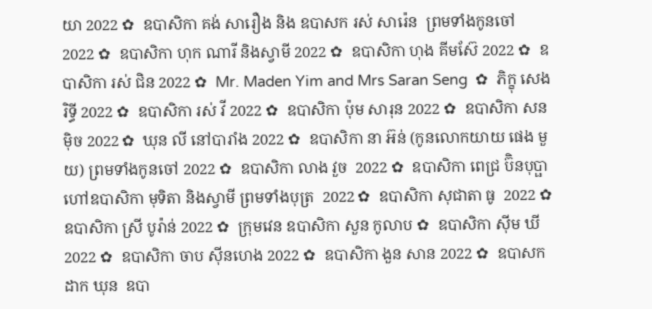យា 2022 ✿  ឧបាសិកា គង់ សារឿង និង ឧបាសក រស់ សារ៉េន  ព្រមទាំងកូនចៅ 2022 ✿  ឧបាសិកា ហុក ណារី និងស្វាមី 2022 ✿  ឧបាសិកា ហុង គីមស៊ែ 2022 ✿  ឧបាសិកា រស់ ជិន 2022 ✿  Mr. Maden Yim and Mrs Saran Seng  ✿  ភិក្ខុ សេង រិទ្ធី 2022 ✿  ឧបាសិកា រស់ វី 2022 ✿  ឧបាសិកា ប៉ុម សារុន 2022 ✿  ឧបាសិកា សន ម៉ិច 2022 ✿  ឃុន លី នៅបារាំង 2022 ✿  ឧបាសិកា នា អ៊ន់ (កូនលោកយាយ ផេង មួយ) ព្រមទាំងកូនចៅ 2022 ✿  ឧបាសិកា លាង វួច  2022 ✿  ឧបាសិកា ពេជ្រ ប៊ិនបុប្ផា ហៅឧបាសិកា មុទិតា និងស្វាមី ព្រមទាំងបុត្រ  2022 ✿  ឧបាសិកា សុជាតា ធូ  2022 ✿  ឧបាសិកា ស្រី បូរ៉ាន់ 2022 ✿  ក្រុមវេន ឧបាសិកា សួន កូលាប ✿  ឧបាសិកា ស៊ីម ឃី 2022 ✿  ឧបាសិកា ចាប ស៊ីនហេង 2022 ✿  ឧបាសិកា ងួន សាន 2022 ✿  ឧបាសក ដាក ឃុន  ឧបា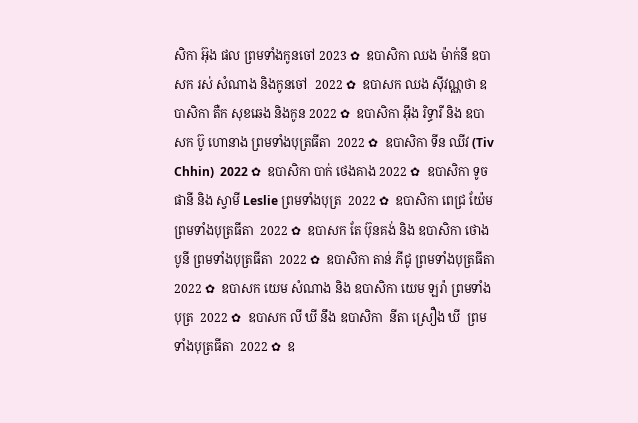សិកា អ៊ុង ផល ព្រមទាំងកូនចៅ 2023 ✿  ឧបាសិកា ឈង ម៉ាក់នី ឧបាសក រស់ សំណាង និងកូនចៅ  2022 ✿  ឧបាសក ឈង សុីវណ្ណថា ឧបាសិកា តឺក សុខឆេង និងកូន 2022 ✿  ឧបាសិកា អុឹង រិទ្ធារី និង ឧបាសក ប៊ូ ហោនាង ព្រមទាំងបុត្រធីតា  2022 ✿  ឧបាសិកា ទីន ឈីវ (Tiv Chhin)  2022 ✿  ឧបាសិកា បាក់ ថេងគាង 2022 ✿  ឧបាសិកា ទូច ផានី និង ស្វាមី Leslie ព្រមទាំងបុត្រ  2022 ✿  ឧបាសិកា ពេជ្រ យ៉ែម ព្រមទាំងបុត្រធីតា  2022 ✿  ឧបាសក តែ ប៊ុនគង់ និង ឧបាសិកា ថោង បូនី ព្រមទាំងបុត្រធីតា  2022 ✿  ឧបាសិកា តាន់ ភីជូ ព្រមទាំងបុត្រធីតា  2022 ✿  ឧបាសក យេម សំណាង និង ឧបាសិកា យេម ឡរ៉ា ព្រមទាំងបុត្រ  2022 ✿  ឧបាសក លី ឃី នឹង ឧបាសិកា  នីតា ស្រឿង ឃី  ព្រមទាំងបុត្រធីតា  2022 ✿  ឧ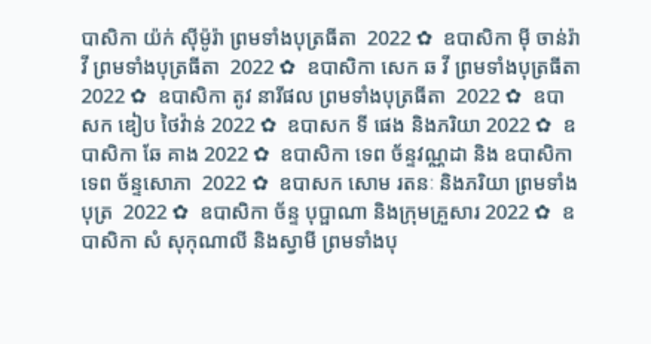បាសិកា យ៉ក់ សុីម៉ូរ៉ា ព្រមទាំងបុត្រធីតា  2022 ✿  ឧបាសិកា មុី ចាន់រ៉ាវី ព្រមទាំងបុត្រធីតា  2022 ✿  ឧបាសិកា សេក ឆ វី ព្រមទាំងបុត្រធីតា  2022 ✿  ឧបាសិកា តូវ នារីផល ព្រមទាំងបុត្រធីតា  2022 ✿  ឧបាសក ឌៀប ថៃវ៉ាន់ 2022 ✿  ឧបាសក ទី ផេង និងភរិយា 2022 ✿  ឧបាសិកា ឆែ គាង 2022 ✿  ឧបាសិកា ទេព ច័ន្ទវណ្ណដា និង ឧបាសិកា ទេព ច័ន្ទសោភា  2022 ✿  ឧបាសក សោម រតនៈ និងភរិយា ព្រមទាំងបុត្រ  2022 ✿  ឧបាសិកា ច័ន្ទ បុប្ផាណា និងក្រុមគ្រួសារ 2022 ✿  ឧបាសិកា សំ សុកុណាលី និងស្វាមី ព្រមទាំងបុ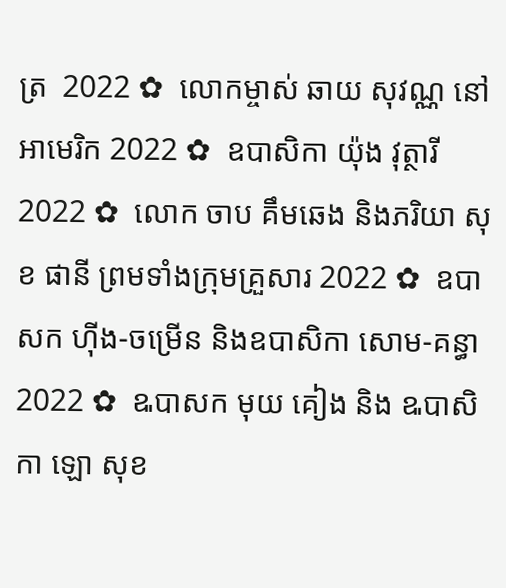ត្រ  2022 ✿  លោកម្ចាស់ ឆាយ សុវណ្ណ នៅអាមេរិក 2022 ✿  ឧបាសិកា យ៉ុង វុត្ថារី 2022 ✿  លោក ចាប គឹមឆេង និងភរិយា សុខ ផានី ព្រមទាំងក្រុមគ្រួសារ 2022 ✿  ឧបាសក ហ៊ីង-ចម្រើន និងឧបាសិកា សោម-គន្ធា 2022 ✿  ឩបាសក មុយ គៀង និង ឩបាសិកា ឡោ សុខ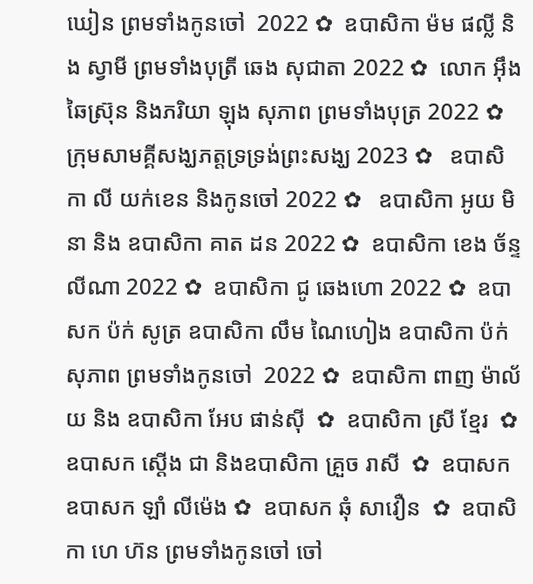ឃៀន ព្រមទាំងកូនចៅ  2022 ✿  ឧបាសិកា ម៉ម ផល្លី និង ស្វាមី ព្រមទាំងបុត្រី ឆេង សុជាតា 2022 ✿  លោក អ៊ឹង ឆៃស្រ៊ុន និងភរិយា ឡុង សុភាព ព្រមទាំងបុត្រ 2022 ✿  ក្រុមសាមគ្គីសង្ឃភត្តទ្រទ្រង់ព្រះសង្ឃ 2023 ✿   ឧបាសិកា លី យក់ខេន និងកូនចៅ 2022 ✿   ឧបាសិកា អូយ មិនា និង ឧបាសិកា គាត ដន 2022 ✿  ឧបាសិកា ខេង ច័ន្ទលីណា 2022 ✿  ឧបាសិកា ជូ ឆេងហោ 2022 ✿  ឧបាសក ប៉ក់ សូត្រ ឧបាសិកា លឹម ណៃហៀង ឧបាសិកា ប៉ក់ សុភាព ព្រមទាំងកូនចៅ  2022 ✿  ឧបាសិកា ពាញ ម៉ាល័យ និង ឧបាសិកា អែប ផាន់ស៊ី  ✿  ឧបាសិកា ស្រី ខ្មែរ  ✿  ឧបាសក ស្តើង ជា និងឧបាសិកា គ្រួច រាសី  ✿  ឧបាសក ឧបាសក ឡាំ លីម៉េង ✿  ឧបាសក ឆុំ សាវឿន  ✿  ឧបាសិកា ហេ ហ៊ន ព្រមទាំងកូនចៅ ចៅ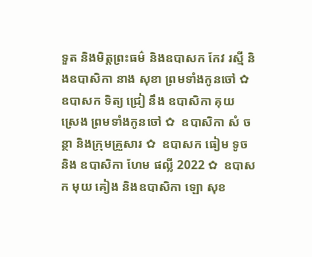ទួត និងមិត្តព្រះធម៌ និងឧបាសក កែវ រស្មី និងឧបាសិកា នាង សុខា ព្រមទាំងកូនចៅ ✿  ឧបាសក ទិត្យ ជ្រៀ នឹង ឧបាសិកា គុយ ស្រេង ព្រមទាំងកូនចៅ ✿  ឧបាសិកា សំ ចន្ថា និងក្រុមគ្រួសារ ✿  ឧបាសក ធៀម ទូច និង ឧបាសិកា ហែម ផល្លី 2022 ✿  ឧបាសក មុយ គៀង និងឧបាសិកា ឡោ សុខ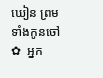ឃៀន ព្រមទាំងកូនចៅ ✿  អ្នក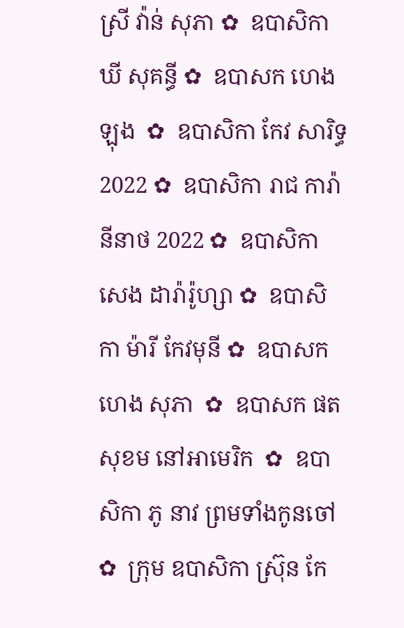ស្រី វ៉ាន់ សុភា ✿  ឧបាសិកា ឃី សុគន្ធី ✿  ឧបាសក ហេង ឡុង  ✿  ឧបាសិកា កែវ សារិទ្ធ 2022 ✿  ឧបាសិកា រាជ ការ៉ានីនាថ 2022 ✿  ឧបាសិកា សេង ដារ៉ារ៉ូហ្សា ✿  ឧបាសិកា ម៉ារី កែវមុនី ✿  ឧបាសក ហេង សុភា  ✿  ឧបាសក ផត សុខម នៅអាមេរិក  ✿  ឧបាសិកា ភូ នាវ ព្រមទាំងកូនចៅ ✿  ក្រុម ឧបាសិកា ស្រ៊ុន កែ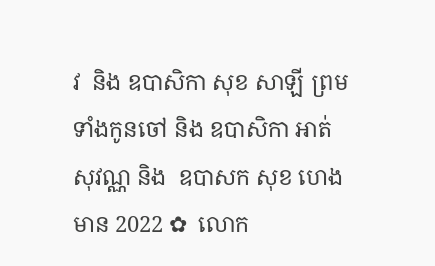វ  និង ឧបាសិកា សុខ សាឡី ព្រមទាំងកូនចៅ និង ឧបាសិកា អាត់ សុវណ្ណ និង  ឧបាសក សុខ ហេងមាន 2022 ✿  លោក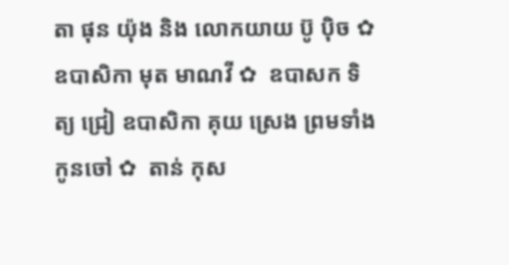តា ផុន យ៉ុង និង លោកយាយ ប៊ូ ប៉ិច ✿  ឧបាសិកា មុត មាណវី ✿  ឧបាសក ទិត្យ ជ្រៀ ឧបាសិកា គុយ ស្រេង ព្រមទាំងកូនចៅ ✿  តាន់ កុស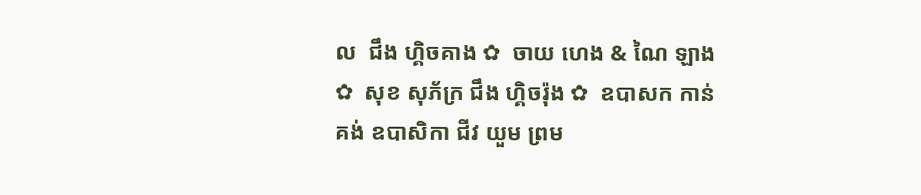ល  ជឹង ហ្គិចគាង ✿  ចាយ ហេង & ណៃ ឡាង ✿  សុខ សុភ័ក្រ ជឹង ហ្គិចរ៉ុង ✿  ឧបាសក កាន់ គង់ ឧបាសិកា ជីវ យួម ព្រម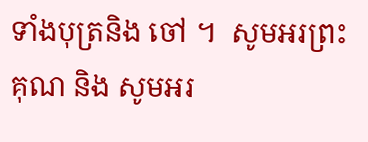ទាំងបុត្រនិង ចៅ ។  សូមអរព្រះគុណ និង សូមអរ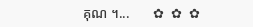គុណ ។...       ✿  ✿  ✿